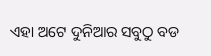ଏହା ଅଟେ ଦୁନିଆର ସବୁଠୁ ବଡ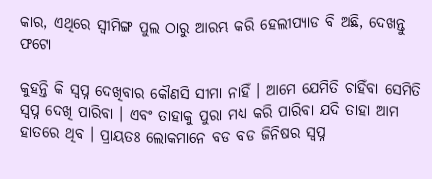କାର, ଏଥିରେ ସ୍ଵୀମିଙ୍ଗ ପୁଲ ଠାରୁ ଆରମ୍ଭ କରି ହେଲୀପ୍ୟାଡ ବି ଅଛି, ଦେଖନ୍ତୁ ଫଟୋ

କୁହନ୍ତି କି ସ୍ଵପ୍ନ ଦେଖିବାର କୌଣସି ସୀମା ନାହିଁ । ଆମେ ଯେମିତି ଚାହିଁବା ସେମିତି ସ୍ଵପ୍ନ ଦେଖି ପାରିବା । ଏବଂ ତାହାକୁ ପୁରା ମଧ୍ୟ କରି ପାରିବା ଯଦି ତାହା ଆମ ହାତରେ ଥିବ । ପ୍ରାୟତଃ ଲୋକମାନେ ବଡ ବଡ ଜିନିଷର ସ୍ଵପ୍ନ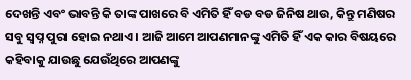ଦେଖନ୍ତି ଏବଂ ଭାବନ୍ତି କି ତାଙ୍କ ପାଖରେ ବି ଏମିତି ହିଁ ବଡ ବଡ ଜିନିଷ ଥାଉ, କିନ୍ତୁ ମଣିଷର ସବୁ ସ୍ଵପ୍ନ ପୁରା ହୋଇ ନଥାଏ । ଆଜି ଆମେ ଆପଣମାନଙ୍କୁ ଏମିତି ହିଁ ଏକ କାର ବିଷୟରେ କହିବାକୁ ଯାଉଛୁ ଯେଉଁଥିରେ ଆପଣଙ୍କୁ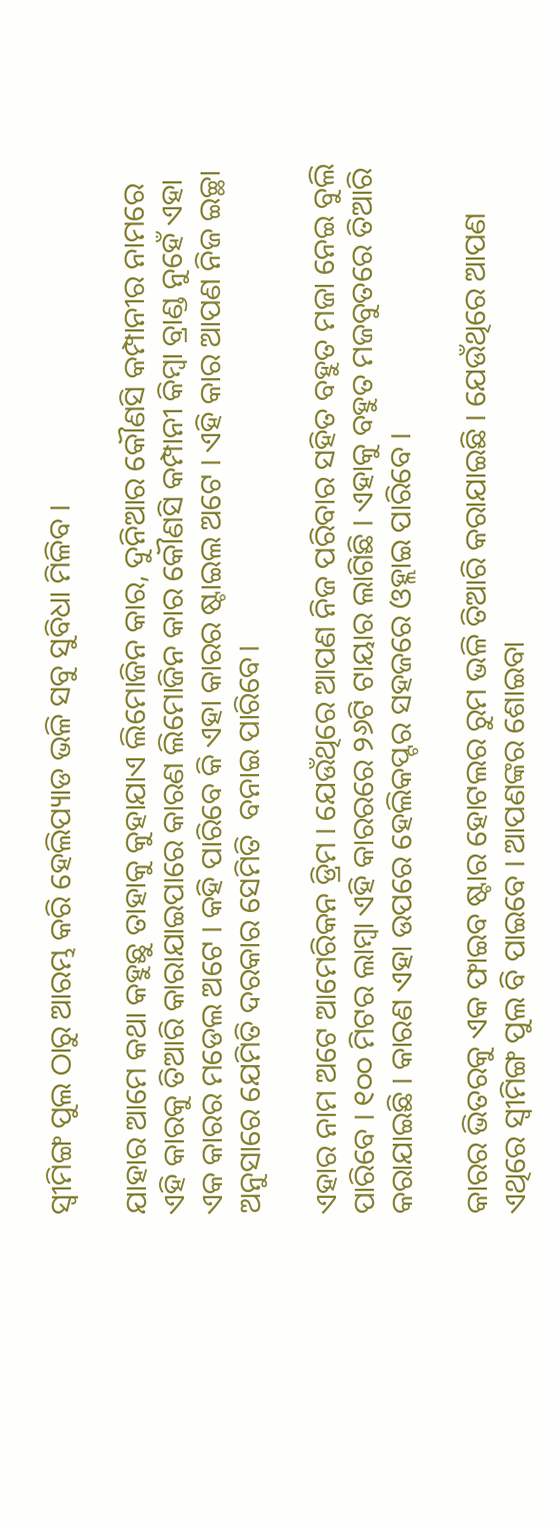ସ୍ଵୀମିଙ୍ଗ ପୁଲ ଠାରୁ ଆରମ୍ଭ କରି ହେଲିପ୍ୟାଡ ଭଳି ସବୁ ସୁବିଧା ମିଳିବ ।

ଯାହାର ଆମେ କଥା କହୁଛୁ ତାହାକୁ କୁହାଯାଏ ଲିମୋଜିନ କାର, ଦୁନିଆର କୌଣସି କମ୍ପାନୀର ନାମରେ ଏହି କାରକୁ ତିଆରି କାରାଯାଇପାରେ କାରଣ ଲିମୋଜିନ କାର କୌଣସି କମ୍ପାନୀ କିମ୍ବା ବ୍ରାଣ୍ଡ ନୁହେଁ ଏହା ଏକ କାରର ମଡେଲ ଅଟେ । କହି ପାରିବେ କି ଏହା କାରର ଷ୍ଟାଇଲ ଅଟେ । ଏହି କାର ଆପଣ ନିଜ ଇଚ୍ଛା ଅନୁସାରେ ଯେମିତି ଦରକାର ସେମିତି  ବନାଇ ପାରିବେ।

ଏହାର ନାମ ଅଟେ ଆମେରିକନ ଡ୍ରିମ । ଯେଉଁଥିରେ ଆପଣ ନିଜ ପରିବାର ସହିତ ବହୁତ ମଜା ନେଇ ବୁଲି ପାରିବେ । ୧୦୦ ମିଟର ଲାମ୍ବା ଏହି କାରରରେ ୨୬ଟି ଟାୟାର ଲାଗିଛି । ଏହାକୁ ବହୁତ ମଜବୁତରେ ତିଆରି କରାଯାଇଛି । କାରଣ ଏହା ଉପରେ ହେଲିକପ୍ଟର ସହଜରେ ଓହ୍ଲାଇ ପାରିବେ ।

କାରର ଭିତରକୁ ଏକ ଫାଇବ ଷ୍ଟାର ହୋଟଲର ରୁମ ଭଳି ତିଆରି କରାଯାଇଛି । ଯେଉଁଥିରେ ଆପଣ ଏଥିରେ ସ୍ଵୀମିଙ୍ଗ ପୁଲ ବି ପାଇବେ । ଆପଣଙ୍କର ଶୋଇବା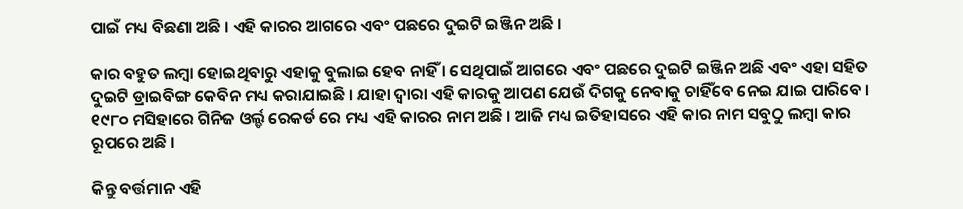ପାଇଁ ମଧ୍ୟ ବିଛଣା ଅଛି । ଏହି କାରର ଆଗରେ ଏବଂ ପଛରେ ଦୁଇଟି ଇଞ୍ଜିନ ଅଛି ।

କାର ବହୁତ ଲମ୍ବା ହୋଇଥିବାରୁ ଏହାକୁ ବୁଲାଇ ହେବ ନାହିଁ । ସେଥିପାଇଁ ଆଗରେ ଏବଂ ପଛରେ ଦୁଇଟି ଇଞ୍ଜିନ ଅଛି ଏବଂ ଏହା ସହିତ ଦୁଇଟି ଡ୍ରାଇବିଙ୍ଗ କେବିନ ମଧ୍ୟ କରାଯାଇଛି । ଯାହା ଦ୍ଵାରା ଏହି କାରକୁ ଆପଣ ଯେଉଁ ଦିଗକୁ ନେବାକୁ ଚାହିଁବେ ନେଇ ଯାଇ ପାରିବେ । ୧୯୮୦ ମସିହାରେ ଗିନିଜ ଓର୍ଲ୍ଡ ରେକର୍ଡ ରେ ମଧ୍ୟ ଏହି କାରର ନାମ ଅଛି । ଆଜି ମଧ୍ୟ ଇତିହାସରେ ଏହି କାର ନାମ ସବୁଠୁ ଲମ୍ବା କାର ରୂପରେ ଅଛି ।

କିନ୍ତୁ ବର୍ତ୍ତମାନ ଏହି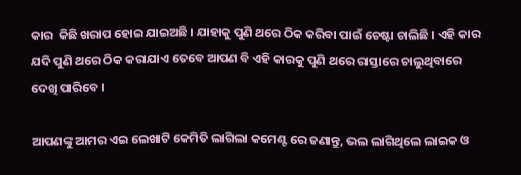କାର  କିଛି ଖରାପ ହୋଇ ଯାଇଅଛି । ଯାହାକୁ ପୁଣି ଥରେ ଠିକ କରିବା ପାଇଁ ଚେଷ୍ଟା ଚାଲିଛି । ଏହି କାର ଯଦି ପୁଣି ଥରେ ଠିକ କରାଯାଏ ତେବେ ଆପଣ ବି ଏହି କାରକୁ ପୁଣି ଥରେ ରାସ୍ତାରେ ଚାଲୁଥିବାରେ ଦେଖି ପାରିବେ ।

ଆପଣଙ୍କୁ ଆମର ଏଇ ଲେଖାଟି କେମିତି ଲାଗିଲା କମେଣ୍ଟ ରେ ଜଣାନ୍ତୁ, ଭଲ ଲାଗିଥିଲେ ଲାଇକ ଓ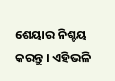ଶେୟାର ନିଶ୍ଚୟ କରନ୍ତୁ । ଏହିଭଳି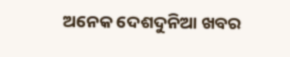ଅନେକ ଦେଶଦୁନିଆ ଖବର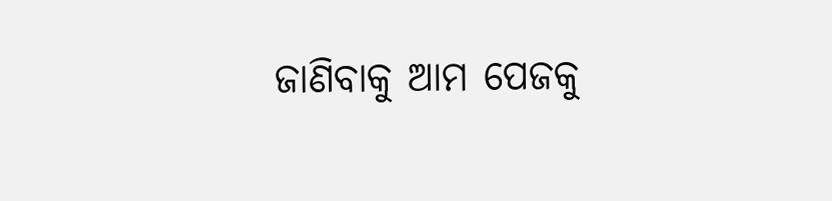ଜାଣିବାକୁ ଆମ ପେଜକୁ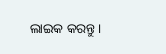ଲାଇକ କରନ୍ତୁ।